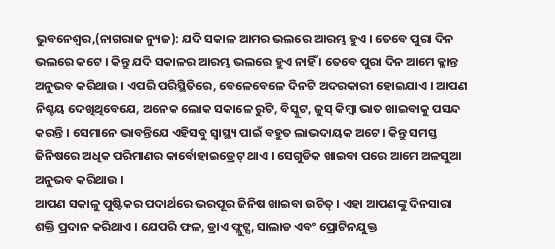ଭୁବନେଶ୍ୱର,(ନାଗରାଜ ନ୍ୟୁଜ): ଯଦି ସକାଳ ଆମର ଭଲରେ ଆରମ୍ଭ ହୁଏ । ତେବେ ପୁରା ଦିନ ଭଲରେ କଟେ । କିନ୍ତୁ ଯଦି ସକାଳର ଆରମ୍ଭ ଭଲରେ ହୁଏ ନାହିଁ । ତେବେ ପୁରା ଦିନ ଆମେ କ୍ଳାନ୍ତ ଅନୁଭବ କରିଥାଉ । ଏପରି ପରିସ୍ଥିତିରେ, ବେଳେବେଳେ ଦିନଟି ଅଦରକାରୀ ହୋଇଯାଏ । ଆପଣ ନିଶ୍ଚୟ ଦେଖିଥିବେଯେ, ଅନେକ ଲୋକ ସକାଳେ ରୁଟି, ବିସ୍କୁଟ, ଜୁସ୍ କିମ୍ବା ଭାତ ଖାଇବାକୁ ପସନ୍ଦ କରନ୍ତି । ସେମାନେ ଭାବନ୍ତିଯେ ଏହିସବୁ ସ୍ୱାସ୍ଥ୍ୟ ପାଇଁ ବହୁତ ଲାଭଦାୟକ ଅଟେ। କିନ୍ତୁ ସମସ୍ତ ଜିନିଷରେ ଅଧିକ ପରିମାଣର କାର୍ବୋହାଇଡ୍ରେଟ୍ ଥାଏ । ସେଗୁଡିକ ଖାଇବା ପରେ ଆମେ ଅଳସୁଆ ଅନୁଭବ କରିଥାଉ ।
ଆପଣ ସକାଳୁ ପୁଷ୍ଟିକର ପଦାର୍ଥରେ ଭରପୂର ଜିନିଷ ଖାଇବା ଉଚିତ୍ । ଏହା ଆପଣଙ୍କୁ ଦିନସାରା ଶକ୍ତି ପ୍ରଦାନ କରିଥାଏ । ଯେପରି ଫଳ, ଡ୍ରାଏ ଫ୍ଲୁଟ୍ସ, ସାଲାଡ ଏବଂ ପ୍ରୋଟିନଯୁକ୍ତ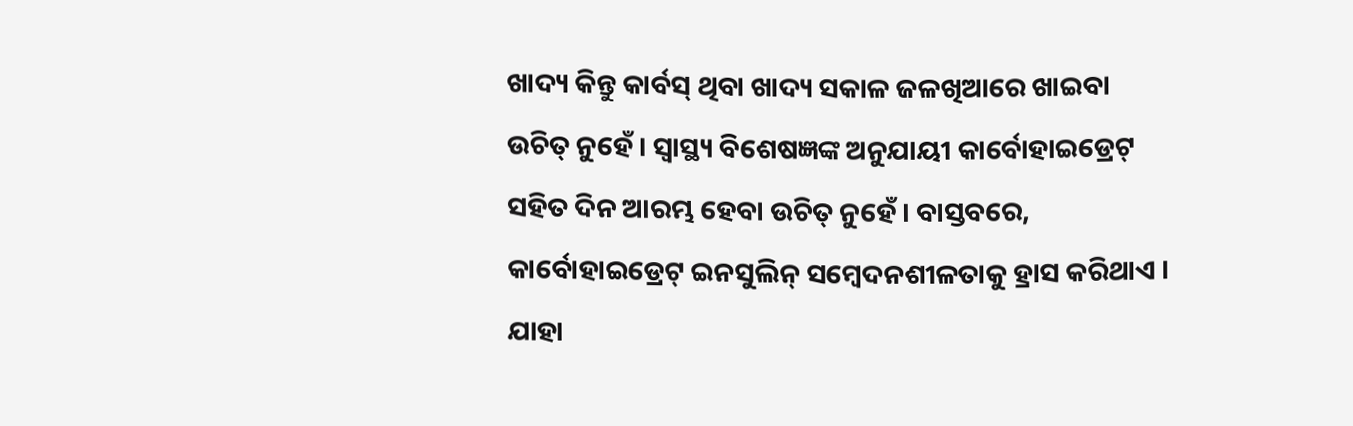ଖାଦ୍ୟ କିନ୍ତୁ କାର୍ବସ୍ ଥିବା ଖାଦ୍ୟ ସକାଳ ଜଳଖିଆରେ ଖାଇବା ଉଚିତ୍ ନୁହେଁ । ସ୍ୱାସ୍ଥ୍ୟ ବିଶେଷଜ୍ଞଙ୍କ ଅନୁଯାୟୀ କାର୍ବୋହାଇଡ୍ରେଟ୍ ସହିତ ଦିନ ଆରମ୍ଭ ହେବା ଉଚିତ୍ ନୁହେଁ । ବାସ୍ତବରେ, କାର୍ବୋହାଇଡ୍ରେଟ୍ ଇନସୁଲିନ୍ ସମ୍ବେଦନଶୀଳତାକୁ ହ୍ରାସ କରିଥାଏ । ଯାହା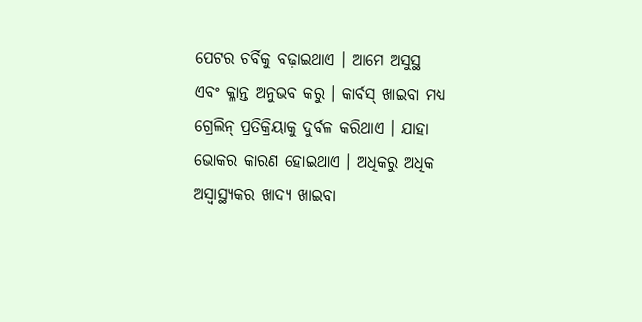ପେଟର ଚର୍ବିକୁ ବଢ଼ାଇଥାଏ । ଆମେ ଅସୁସ୍ଥ ଏବଂ କ୍ଳାନ୍ତ ଅନୁଭବ କରୁ । କାର୍ବସ୍ ଖାଇବା ମଧ୍ୟ ଗ୍ରେଲିନ୍ ପ୍ରତିକ୍ରିୟାକୁ ଦୁର୍ବଳ କରିଥାଏ । ଯାହା ଭୋକର କାରଣ ହୋଇଥାଏ । ଅଧିକରୁ ଅଧିକ ଅସ୍ୱାସ୍ଥ୍ୟକର ଖାଦ୍ୟ ଖାଇବା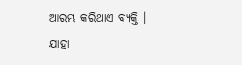ଆରମ୍ଭ କରିଥାଏ ବ୍ୟକ୍ତି । ଯାହା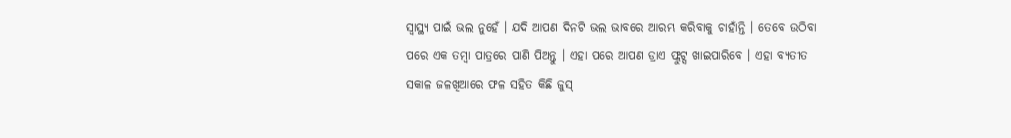ସ୍ୱାସ୍ଥ୍ୟ ପାଇଁ ଭଲ ନୁହେଁ । ଯଦି ଆପଣ ଦିନଟି ଭଲ ଭାବରେ ଆରମ୍ଭ କରିବାକୁ ଚାହାଁନ୍ତି । ତେବେ ଉଠିବା ପରେ ଏକ ତମ୍ବା ପାତ୍ରରେ ପାଣି ପିଅନ୍ତୁ । ଏହା ପରେ ଆପଣ ଡ୍ରାଏ ଫ୍ଲୁଟ୍ସ ଖାଇପାରିବେ । ଏହା ବ୍ୟତୀତ ସକାଳ ଜଳଖିଆରେ ଫଳ ସହିତ କିଛି ଜୁସ୍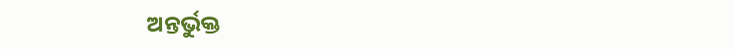ଅନ୍ତର୍ଭୁକ୍ତ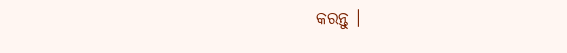କରନ୍ତୁ ।